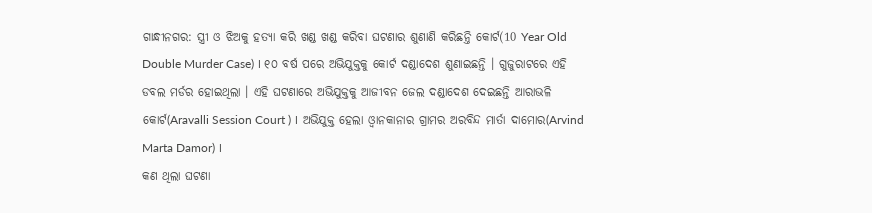ଗାନ୍ଧୀନଗର: ସ୍ତ୍ରୀ ଓ ଝିଅକୁ ହତ୍ୟା କରି ଖଣ୍ଡ ଖଣ୍ଡ କରିବା ଘଟଣାର ଶୁଣାଣି କରିଛନ୍ତି କୋର୍ଟ(10 Year Old Double Murder Case) । ୧୦ ବର୍ଷ ପରେ ଅଭିଯୁକ୍ତକୁ କୋର୍ଟ ଦଣ୍ଡାଦେଶ ଶୁଣାଇଛନ୍ତି । ଗୁଜୁରାଟରେ ଏହି ଡବଲ ମର୍ଡର ହୋଇଥିଲା । ଏହି ଘଟଣାରେ ଅଭିଯୁକ୍ତକୁ ଆଜୀବନ ଜେଲ ଦଣ୍ଡାଦେଶ ଦେଇଛନ୍ତି ଆରାଭଳି କୋର୍ଟ(Aravalli Session Court ) । ଅଭିଯୁକ୍ତ ହେଲା ଓ୍ବାନକାନାର ଗ୍ରାମର ଅରବିନ୍ଦ ମାର୍ତା ଦାମୋର(Arvind Marta Damor) ।
କଣ ଥିଲା ଘଟଣା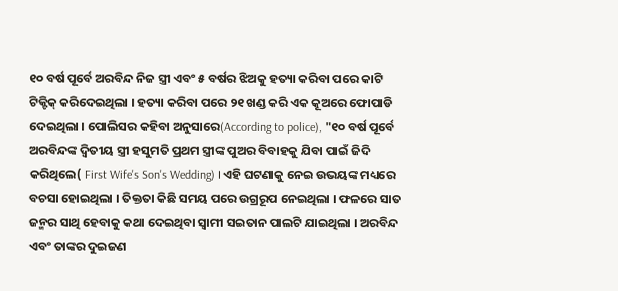୧୦ ବର୍ଷ ପୂର୍ବେ ଅରବିନ୍ଦ ନିଜ ସ୍ତ୍ରୀ ଏବଂ ୫ ବର୍ଷର ଝିଅକୁ ହତ୍ୟା କରିବା ପରେ କାଟି ଟିକ୍ଟିକ୍ କରିଦେଇଥିଲା । ହତ୍ୟା କରିବା ପରେ ୨୧ ଖଣ୍ଡ କରି ଏକ କୂଅରେ ଫୋପାଡି ଦେଇଥିଲା । ପୋଲିସର କହିବା ଅନୁସାରେ(According to police), "୧୦ ବର୍ଷ ପୂର୍ବେ ଅରବିନ୍ଦଙ୍କ ଦ୍ବିତୀୟ ସ୍ତ୍ରୀ ହସୁମତି ପ୍ରଥମ ସ୍ତ୍ରୀଙ୍କ ପୁଅର ବିବାହକୁ ଯିବା ପାଇଁ ଜିଦି କରିଥିଲେ( First Wife's Son's Wedding) । ଏହି ଘଟଣାକୁ ନେଇ ଉଭୟଙ୍କ ମଧ୍ୟରେ ବଚସା ହୋଇଥିଲା । ତିକ୍ତତା କିଛି ସମୟ ପରେ ଉଗ୍ରରୂପ ନେଇଥିଲା । ଫଳରେ ସାତ ଜନ୍ମର ସାଥି ହେବାକୁ କଥା ଦେଇଥିବା ସ୍ବାମୀ ସଇତାନ ପାଲଟି ଯାଇଥିଲା । ଅରବିନ୍ଦ ଏବଂ ତାଙ୍କର ଦୁଇଜଣ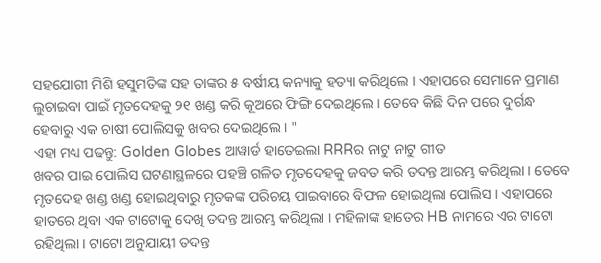ସହଯୋଗୀ ମିଶି ହସୁମତିଙ୍କ ସହ ତାଙ୍କର ୫ ବର୍ଷୀୟ କନ୍ୟାକୁ ହତ୍ୟା କରିଥିଲେ । ଏହାପରେ ସେମାନେ ପ୍ରମାଣ ଲୁଚାଇବା ପାଇଁ ମୃତଦେହକୁ ୨୧ ଖଣ୍ଡ କରି କୂଅରେ ଫିଙ୍ଗି ଦେଇଥିଲେ । ତେବେ କିଛି ଦିନ ପରେ ଦୁର୍ଗନ୍ଧ ହେବାରୁ ଏକ ଚାଷୀ ପୋଲିସକୁ ଖବର ଦେଇଥିଲେ । "
ଏହା ମଧ୍ୟ ପଢନ୍ତୁ: Golden Globes ଆୱାର୍ଡ ହାତେଇଲା RRRର ନାଟୁ ନାଟୁ ଗୀତ
ଖବର ପାଇ ପୋଲିସ ଘଟଣାସ୍ଥଳରେ ପହଞ୍ଚି ଗଳିତ ମୃତଦେହକୁ ଜବତ କରି ତଦନ୍ତ ଆରମ୍ଭ କରିଥିଲା । ତେବେ ମୃତଦେହ ଖଣ୍ଡ ଖଣ୍ଡ ହୋଇଥିବାରୁ ମୃତକଙ୍କ ପରିଚୟ ପାଇବାରେ ବିଫଳ ହୋଇଥିଲା ପୋଲିସ । ଏହାପରେ ହାତରେ ଥିବା ଏକ ଟାଟୋକୁ ଦେଖି ତଦନ୍ତ ଆରମ୍ଭ କରିଥିଲା । ମହିଳାଙ୍କ ହାତେର HB ନାମରେ ଏର ଟାଟୋ ରହିଥିଲା । ଟାଟୋ ଅନୁଯାୟୀ ତଦନ୍ତ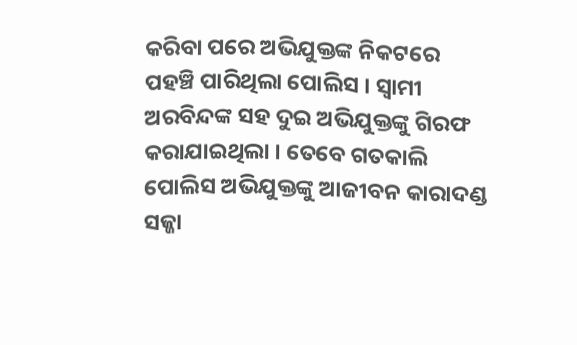କରିବା ପରେ ଅଭିଯୁକ୍ତଙ୍କ ନିକଟରେ ପହଞ୍ଚି ପାରିଥିଲା ପୋଲିସ । ସ୍ବାମୀ ଅରବିନ୍ଦଙ୍କ ସହ ଦୁଇ ଅଭିଯୁକ୍ତଙ୍କୁ ଗିରଫ କରାଯାଇଥିଲା । ତେବେ ଗତକାଲି ପୋଲିସ ଅଭିଯୁକ୍ତଙ୍କୁ ଆଜୀବନ କାରାଦଣ୍ଡ ସଜ୍ଜା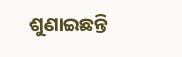ଶୁଣାଇଛନ୍ତି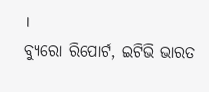।
ବ୍ୟୁରୋ ରିପୋର୍ଟ, ଇଟିଭି ଭାରତ